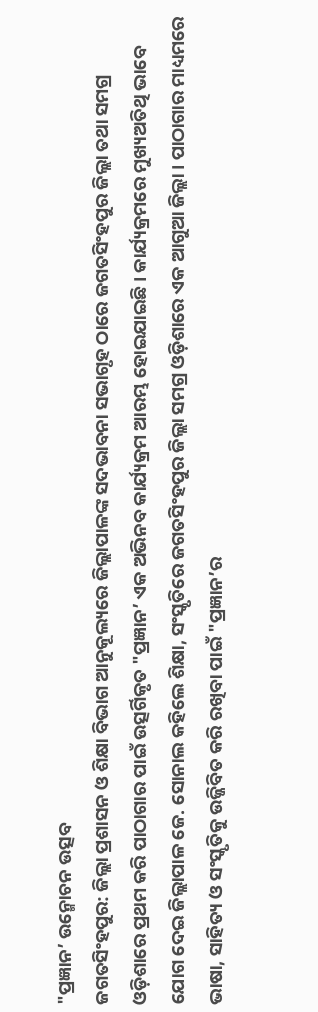"ପ୍ରଜ୍ଞାନ’ ଉନ୍ମୋଚନ ଉତ୍ସବ
ଜଗତସିଂହପୁର: ଜିଲ୍ଲା ପ୍ରଶାସନ ଓ ଶିକ୍ଷା ବିଭାଗ ଆନୁକୂଲ୍ୟରେ ଜିଲ୍ଲାପାଳଙ୍କ ସଦଭାବନା ସଭାଗୃହ ଠାରେ ଜଗତସିଂହପୁର ଜିଲ୍ଲା ତଥା ସମଗ୍ର ଓଡ଼ିଶାରେ ପ୍ରଥମ କରି ପାଠାଗାର ପାଇଁ ଉତ୍ସର୍ଗିକୃତ "ପ୍ରଜ୍ଞାନ’ ଏକ ଅଭିନବ କାର୍ଯ୍ୟକ୍ରମ ଆରମ୍ଭ ହୋଇଯାଇଛି । କାର୍ଯ୍ୟକ୍ରମରେ ମୁଖ୍ୟଅତିଥି ଭାବେ ଯୋଗ ଦେଇ ଜିଲ୍ଲାପାଳ ଜେ. ସୋନାଲ କହିଲେ ଶିକ୍ଷା, ସଂସ୍କୃତିରେ ଜଗତସିଂହପୁର ଜିଲ୍ଲା ସମଗ୍ର ଓଡ଼ିଶାରେ ଏକ ଆଗୁଆ ଜିଲ୍ଲା । ପାଠାଗାର ମାଧ୍ୟମରେ ଭାଷା, ସାହିତ୍ୟ ଓ ସଂସ୍କୃତିକୁ ଉଜ୍ଜିବିତ କରି ରଖିବା ପାଇଁ "ପ୍ରଜ୍ଞାନ’ର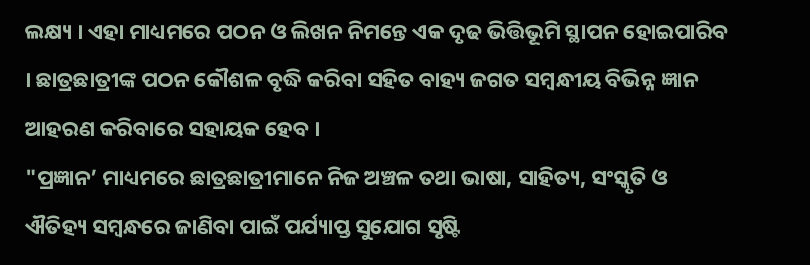ଲକ୍ଷ୍ୟ । ଏହା ମାଧ୍ୟମରେ ପଠନ ଓ ଲିଖନ ନିମନ୍ତେ ଏକ ଦୃଢ ଭିତ୍ତିଭୂମି ସ୍ଥାପନ ହୋଇପାରିବ । ଛାତ୍ରଛାତ୍ରୀଙ୍କ ପଠନ କୌଶଳ ବୃଦ୍ଧି କରିବା ସହିତ ବାହ୍ୟ ଜଗତ ସମ୍ବନ୍ଧୀୟ ବିଭିନ୍ନ ଜ୍ଞାନ ଆହରଣ କରିବାରେ ସହାୟକ ହେବ ।
"ପ୍ରଜ୍ଞାନ’ ମାଧ୍ୟମରେ ଛାତ୍ରଛାତ୍ରୀମାନେ ନିଜ ଅଞ୍ଚଳ ତଥା ଭାଷା, ସାହିତ୍ୟ, ସଂସ୍କୃତି ଓ ଐତିହ୍ୟ ସମ୍ବନ୍ଧରେ ଜାଣିବା ପାଇଁ ପର୍ଯ୍ୟାପ୍ତ ସୁଯୋଗ ସୃଷ୍ଟି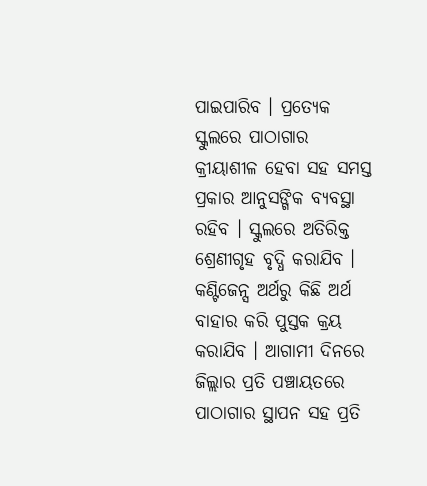ପାଇପାରିବ । ପ୍ରତ୍ୟେକ ସ୍କୁଲରେ ପାଠାଗାର କ୍ରୀୟାଶୀଳ ହେବା ସହ ସମସ୍ତ ପ୍ରକାର ଆନୁସଙ୍ଗିକ ବ୍ୟବସ୍ଥା ରହିବ । ସ୍କୁଲରେ ଅତିରିକ୍ତ ଶ୍ରେଣୀଗୃହ ବୃଦ୍ଧି କରାଯିବ । କଣ୍ଟିଜେନ୍ସ ଅର୍ଥରୁ କିଛି ଅର୍ଥ ବାହାର କରି ପୁସ୍ତକ କ୍ରୟ କରାଯିବ । ଆଗାମୀ ଦିନରେ ଜିଲ୍ଲାର ପ୍ରତି ପଞ୍ଚାୟତରେ ପାଠାଗାର ସ୍ଥାପନ ସହ ପ୍ରତି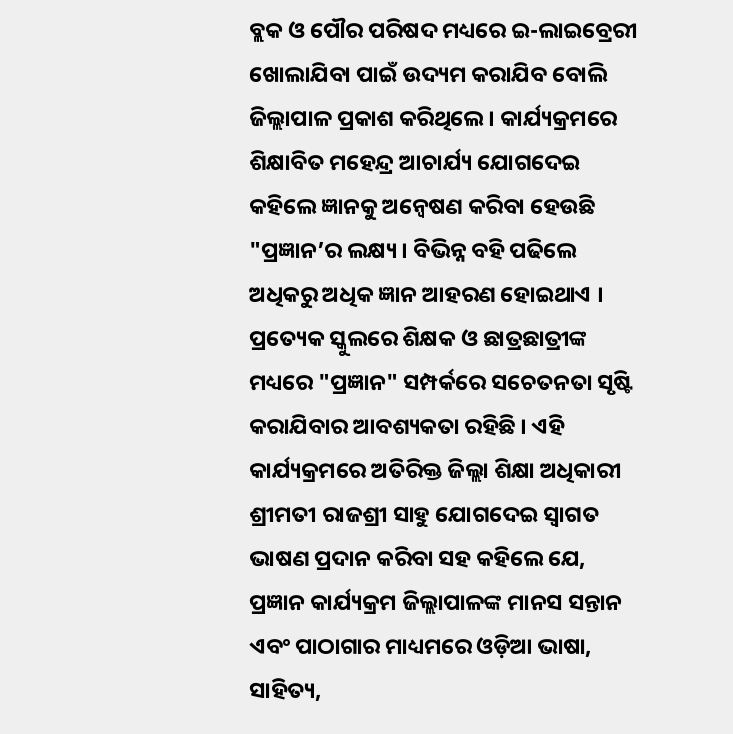ବ୍ଲକ ଓ ପୌର ପରିଷଦ ମଧ୍ୟରେ ଇ-ଲାଇବ୍ରେରୀ ଖୋଲାଯିବା ପାଇଁ ଉଦ୍ୟମ କରାଯିବ ବୋଲି ଜିଲ୍ଲାପାଳ ପ୍ରକାଶ କରିଥିଲେ । କାର୍ଯ୍ୟକ୍ରମରେ ଶିକ୍ଷାବିତ ମହେନ୍ଦ୍ର ଆଚାର୍ଯ୍ୟ ଯୋଗଦେଇ କହିଲେ ଜ୍ଞାନକୁ ଅନ୍ୱେଷଣ କରିବା ହେଉଛି "ପ୍ରଜ୍ଞାନ’ର ଲକ୍ଷ୍ୟ । ବିଭିନ୍ନ ବହି ପଢିଲେ ଅଧିକରୁ ଅଧିକ ଜ୍ଞାନ ଆହରଣ ହୋଇଥାଏ । ପ୍ରତ୍ୟେକ ସ୍କୁଲରେ ଶିକ୍ଷକ ଓ ଛାତ୍ରଛାତ୍ରୀଙ୍କ ମଧ୍ୟରେ "ପ୍ରଜ୍ଞାନ" ସମ୍ପର୍କରେ ସଚେତନତା ସୃଷ୍ଟି କରାଯିବାର ଆବଶ୍ୟକତା ରହିଛି । ଏହି କାର୍ଯ୍ୟକ୍ରମରେ ଅତିରିକ୍ତ ଜିଲ୍ଲା ଶିକ୍ଷା ଅଧିକାରୀ ଶ୍ରୀମତୀ ରାଜଶ୍ରୀ ସାହୁ ଯୋଗଦେଇ ସ୍ୱାଗତ ଭାଷଣ ପ୍ରଦାନ କରିବା ସହ କହିଲେ ଯେ, ପ୍ରଜ୍ଞାନ କାର୍ଯ୍ୟକ୍ରମ ଜିଲ୍ଲାପାଳଙ୍କ ମାନସ ସନ୍ତାନ ଏବଂ ପାଠାଗାର ମାଧ୍ୟମରେ ଓଡ଼ିଆ ଭାଷା, ସାହିତ୍ୟ,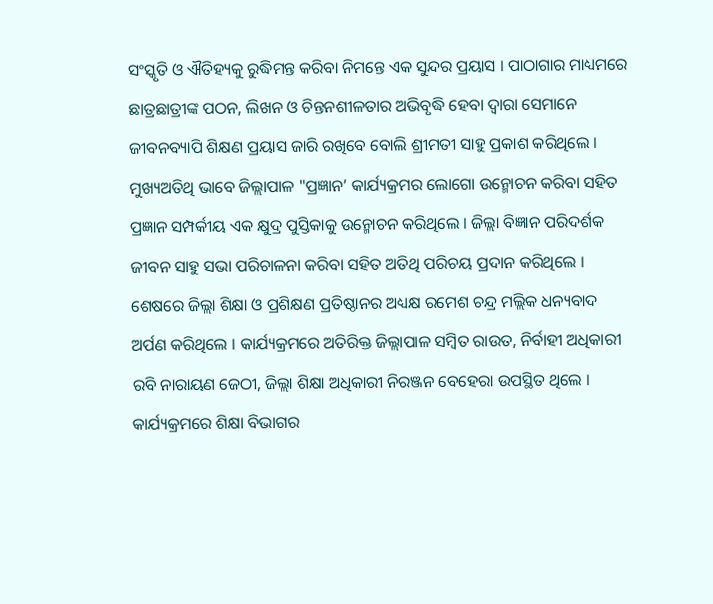ସଂସ୍କୃତି ଓ ଐତିହ୍ୟକୁ ରୁଦ୍ଧିମନ୍ତ କରିବା ନିମନ୍ତେ ଏକ ସୁନ୍ଦର ପ୍ରୟାସ । ପାଠାଗାର ମାଧ୍ୟମରେ ଛାତ୍ରଛାତ୍ରୀଙ୍କ ପଠନ, ଲିଖନ ଓ ଚିନ୍ତନଶୀଳତାର ଅଭିବୃଦ୍ଧି ହେବା ଦ୍ୱାରା ସେମାନେ ଜୀବନବ୍ୟାପି ଶିକ୍ଷଣ ପ୍ରୟାସ ଜାରି ରଖିବେ ବୋଲି ଶ୍ରୀମତୀ ସାହୁ ପ୍ରକାଶ କରିଥିଲେ । ମୁଖ୍ୟଅତିଥି ଭାବେ ଜିଲ୍ଲାପାଳ "ପ୍ରଜ୍ଞାନ’ କାର୍ଯ୍ୟକ୍ରମର ଲୋଗୋ ଉନ୍ମୋଚନ କରିବା ସହିତ ପ୍ରଜ୍ଞାନ ସମ୍ପର୍କୀୟ ଏକ କ୍ଷୁଦ୍ର ପୁସ୍ତିକାକୁ ଉନ୍ମୋଚନ କରିଥିଲେ । ଜିଲ୍ଲା ବିଜ୍ଞାନ ପରିଦର୍ଶକ ଜୀବନ ସାହୁ ସଭା ପରିଚାଳନା କରିବା ସହିତ ଅତିଥି ପରିଚୟ ପ୍ରଦାନ କରିଥିଲେ । ଶେଷରେ ଜିଲ୍ଲା ଶିକ୍ଷା ଓ ପ୍ରଶିକ୍ଷଣ ପ୍ରତିଷ୍ଠାନର ଅଧ୍ୟକ୍ଷ ରମେଶ ଚନ୍ଦ୍ର ମଲ୍ଲିକ ଧନ୍ୟବାଦ ଅର୍ପଣ କରିଥିଲେ । କାର୍ଯ୍ୟକ୍ରମରେ ଅତିରିକ୍ତ ଜିଲ୍ଲାପାଳ ସମ୍ବିତ ରାଉତ, ନିର୍ବାହୀ ଅଧିକାରୀ ରବି ନାରାୟଣ ଜେଠୀ, ଜିଲ୍ଲା ଶିକ୍ଷା ଅଧିକାରୀ ନିରଞ୍ଜନ ବେହେରା ଉପସ୍ଥିତ ଥିଲେ । କାର୍ଯ୍ୟକ୍ରମରେ ଶିକ୍ଷା ବିଭାଗର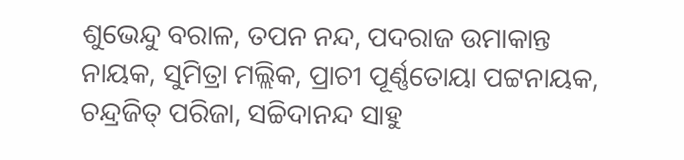ଶୁଭେନ୍ଦୁ ବରାଳ, ତପନ ନନ୍ଦ, ପଦରାଜ ଉମାକାନ୍ତ ନାୟକ, ସୁମିତ୍ରା ମଲ୍ଲିକ, ପ୍ରାଚୀ ପୂର୍ଣ୍ଣତୋୟା ପଟ୍ଟନାୟକ, ଚନ୍ଦ୍ରଜିତ୍ ପରିଜା, ସଚ୍ଚିଦାନନ୍ଦ ସାହୁ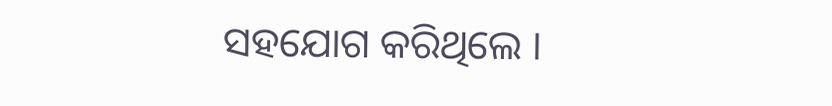ସହଯୋଗ କରିଥିଲେ ।